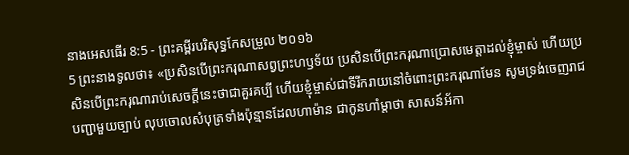នាងអេសធើរ 8:5 - ព្រះគម្ពីរបរិសុទ្ធកែសម្រួល ២០១៦
5 ព្រះនាងទូលថា៖ «ប្រសិនបើព្រះករុណាសព្វព្រះហឫទ័យ ប្រសិនបើព្រះករុណាប្រោសមេត្តាដល់ខ្ញុំម្ចាស់ ហើយប្រសិនបើព្រះករុណារាប់សេចក្ដីនេះថាជាគួរគប្បី ហើយខ្ញុំម្ចាស់ជាទីរីករាយនៅចំពោះព្រះករុណាមែន សូមទ្រង់ចេញរាជបញ្ជាមួយច្បាប់ លុបចោលសំបុត្រទាំងប៉ុន្មានដែលហាម៉ាន ជាកូនហាំម្តាថា សាសន៍អ័កា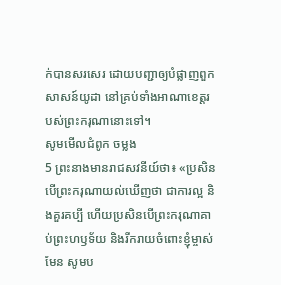ក់បានសរសេរ ដោយបញ្ជាឲ្យបំផ្លាញពួកសាសន៍យូដា នៅគ្រប់ទាំងអាណាខេត្តរបស់ព្រះករុណានោះទៅ។
សូមមើលជំពូក ចម្លង
5 ព្រះនាងមានរាជសវនីយ៍ថា៖ «ប្រសិនបើព្រះករុណាយល់ឃើញថា ជាការល្អ និងគួរគប្បី ហើយប្រសិនបើព្រះករុណាគាប់ព្រះហឫទ័យ និងរីករាយចំពោះខ្ញុំម្ចាស់មែន សូមប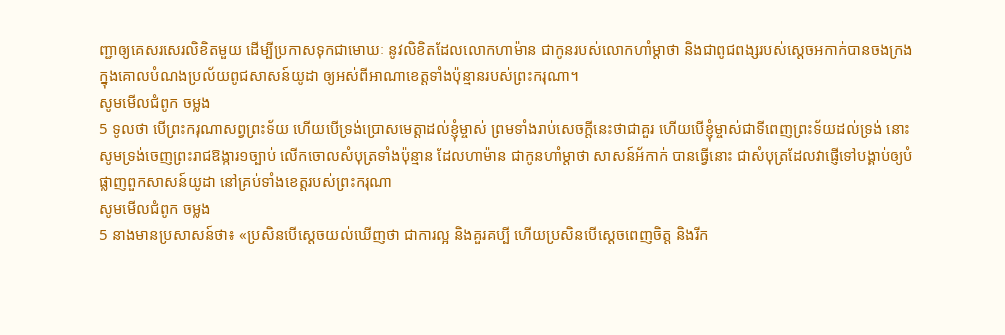ញ្ជាឲ្យគេសរសេរលិខិតមួយ ដើម្បីប្រកាសទុកជាមោឃៈ នូវលិខិតដែលលោកហាម៉ាន ជាកូនរបស់លោកហាំម្ដាថា និងជាពូជពង្សរបស់ស្ដេចអកាក់បានចងក្រង ក្នុងគោលបំណងប្រល័យពូជសាសន៍យូដា ឲ្យអស់ពីអាណាខេត្តទាំងប៉ុន្មានរបស់ព្រះករុណា។
សូមមើលជំពូក ចម្លង
5 ទូលថា បើព្រះករុណាសព្វព្រះទ័យ ហើយបើទ្រង់ប្រោសមេត្តាដល់ខ្ញុំម្ចាស់ ព្រមទាំងរាប់សេចក្ដីនេះថាជាគួរ ហើយបើខ្ញុំម្ចាស់ជាទីពេញព្រះទ័យដល់ទ្រង់ នោះសូមទ្រង់ចេញព្រះរាជឱង្ការ១ច្បាប់ លើកចោលសំបុត្រទាំងប៉ុន្មាន ដែលហាម៉ាន ជាកូនហាំម្តាថា សាសន៍អ័កាក់ បានធ្វើនោះ ជាសំបុត្រដែលវាផ្ញើទៅបង្គាប់ឲ្យបំផ្លាញពួកសាសន៍យូដា នៅគ្រប់ទាំងខេត្តរបស់ព្រះករុណា
សូមមើលជំពូក ចម្លង
5 នាងមានប្រសាសន៍ថា៖ «ប្រសិនបើស្តេចយល់ឃើញថា ជាការល្អ និងគួរគប្បី ហើយប្រសិនបើស្តេចពេញចិត្ត និងរីក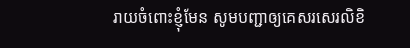រាយចំពោះខ្ញុំមែន សូមបញ្ជាឲ្យគេសរសេរលិខិ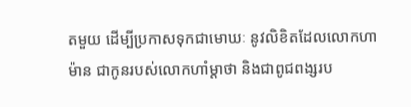តមួយ ដើម្បីប្រកាសទុកជាមោឃៈ នូវលិខិតដែលលោកហាម៉ាន ជាកូនរបស់លោកហាំម្ដាថា និងជាពូជពង្សរប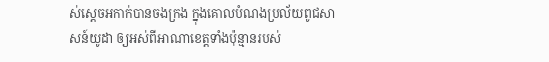ស់ស្ដេចអកាក់បានចងក្រង ក្នុងគោលបំណងប្រល័យពូជសាសន៍យូដា ឲ្យអស់ពីអាណាខេត្តទាំងប៉ុន្មានរបស់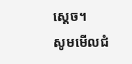ស្តេច។
សូមមើលជំ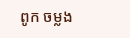ពូក ចម្លង